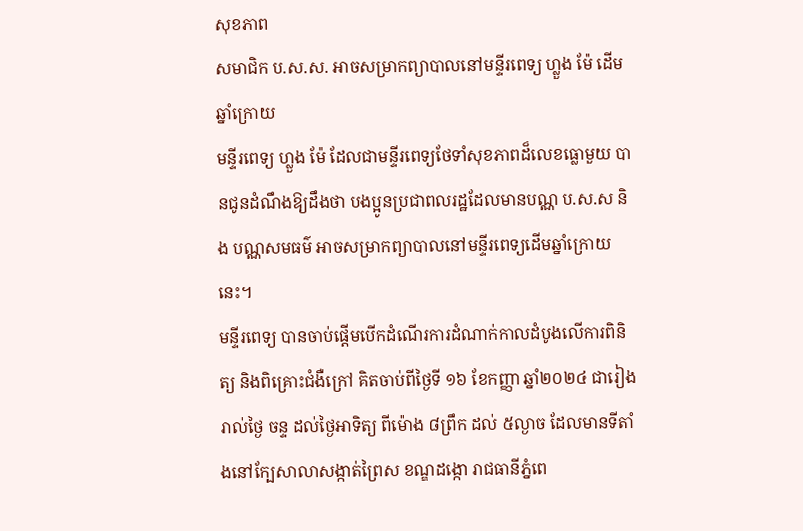សុខភាព
សមាជិក ប.ស.ស. អាចសម្រាកព្យាបាលនៅមន្ទីរពេទ្យ ហ្លួង ម៉ែ ដើមឆ្នាំក្រោយ
មន្ទីរពេទ្យ ហ្លួង ម៉ែ ដែលជាមន្ទីរពេទ្យថែទាំសុខភាពដ៏លេខធ្លោមួយ បានជូនដំណឹងឱ្យដឹងថា បងប្អូនប្រជាពលរដ្ឋដែលមានបណ្ណ ប.ស.ស និង បណ្ណសមធម៌ អាចសម្រាកព្យាបាលនៅមន្ទីរពេទ្យដើមឆ្នាំក្រោយនេះ។
មន្ទីរពេទ្យ បានចាប់ផ្តើមបើកដំណើរការដំណាក់កាលដំបូងលើការពិនិត្យ និងពិគ្រោះជំងឺក្រៅ គិតចាប់ពីថ្ងៃទី ១៦ ខែកញ្ញា ឆ្នាំ២០២៤ ជារៀងរាល់ថ្ងៃ ចន្ទ ដល់ថ្ងៃអាទិត្យ ពីម៉ោង ៨ព្រឹក ដល់ ៥ល្ងាច ដែលមានទីតាំងនៅក្បែសាលាសង្កាត់ព្រៃស ខណ្ឌដង្កោ រាជធានីភ្នំពេ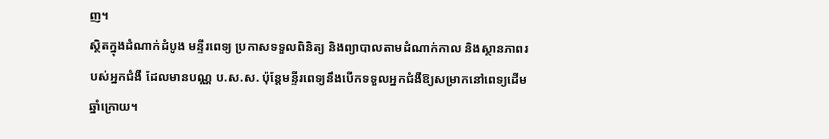ញ។
ស្ថិតក្នុងដំណាក់ដំបូង មន្ទីរពេទ្យ ប្រកាសទទួលពិនិត្យ និងព្យាបាលតាមដំណាក់កាល និងស្ថានភាពរបស់អ្នកជំងឺ ដែលមានបណ្ណ ប.ស.ស. ប៉ុន្តែមន្ទីរពេទ្យនឹងបើកទទួលអ្នកជំងឺឱ្យសម្រាកនៅពេទ្យដើមឆ្នាំក្រោយ។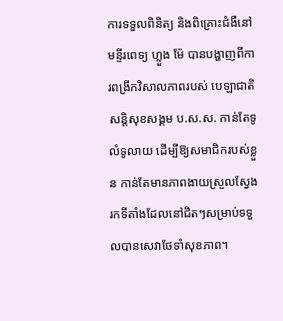ការទទួលពិនិត្យ និងពិគ្រោះជំងឺនៅ មន្ទីរពេទ្យ ហ្លួង ម៉ែ បានបង្ហាញពីការពង្រីកវិសាលភាពរបស់ បេឡាជាតិសន្តិសុខសង្គម ប.ស.ស. កាន់តែទូលំទូលាយ ដើម្បីឱ្យសមាជិករបស់ខ្លួន កាន់តែមានភាពងាយស្រួលស្វែងរកទីតាំងដែលនៅជិតៗសម្រាប់ទទួលបានសេវាថែទាំសុខភាព។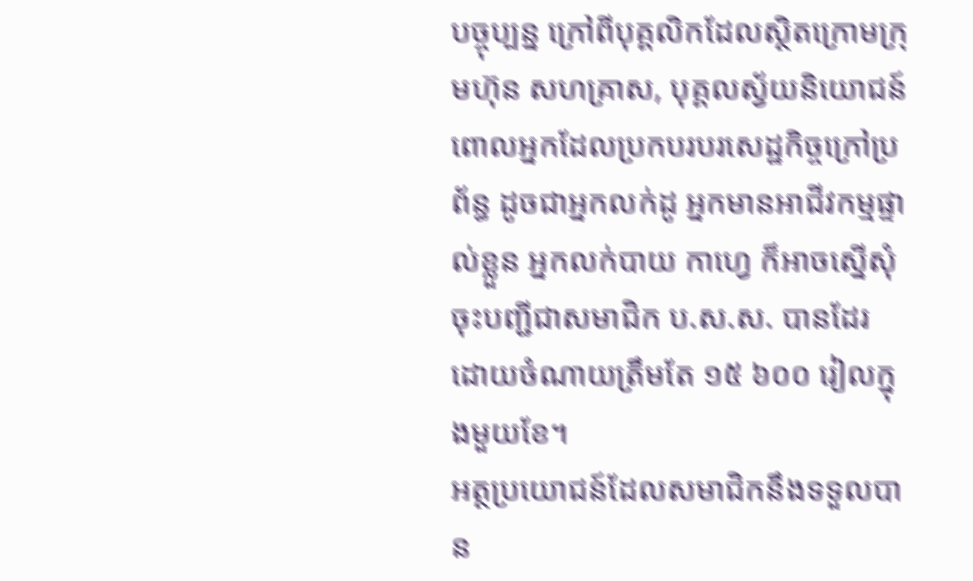បច្ចុប្បន្ន ក្រៅពីបុគ្គលិកដែលស្ថិតក្រោមក្រុមហ៊ុន សហគ្រាស, បុគ្គលស្វ័យនិយោជន៍ ពោលអ្នកដែលប្រកបរបរសេដ្ឋកិច្ចក្រៅប្រព័ន្ធ ដូចជាអ្នកលក់ដូ អ្នកមានអាជីវកម្មផ្ទាល់ខ្លួន អ្នកលក់បាយ កាហ្វេ ក៏អាចស្នើសុំចុះបញ្ជីជាសមាជិក ប.ស.ស. បានដែរ ដោយចំណាយត្រឹមតែ ១៥ ៦០០ រៀលក្នុងមួយខែ។
អត្ថប្រយោជន៍ដែលសមាជិកនឹងទទួលបាន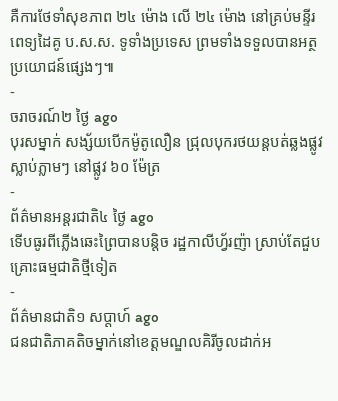គឺការថែទាំសុខភាព ២៤ ម៉ោង លើ ២៤ ម៉ោង នៅគ្រប់មន្ទីរពេទ្យដៃគូ ប.ស.ស. ទូទាំងប្រទេស ព្រមទាំងទទួលបានអត្ថប្រយោជន៍ផ្សេងៗ៕
-
ចរាចរណ៍២ ថ្ងៃ ago
បុរសម្នាក់ សង្ស័យបើកម៉ូតូលឿន ជ្រុលបុករថយន្តបត់ឆ្លងផ្លូវ ស្លាប់ភ្លាមៗ នៅផ្លូវ ៦០ ម៉ែត្រ
-
ព័ត៌មានអន្ដរជាតិ៤ ថ្ងៃ ago
ទើបធូរពីភ្លើងឆេះព្រៃបានបន្តិច រដ្ឋកាលីហ្វ័រញ៉ា ស្រាប់តែជួបគ្រោះធម្មជាតិថ្មីទៀត
-
ព័ត៌មានជាតិ១ សប្តាហ៍ ago
ជនជាតិភាគតិចម្នាក់នៅខេត្តមណ្ឌលគិរីចូលដាក់អ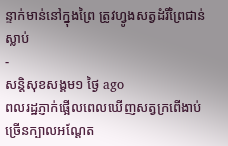ន្ទាក់មាន់នៅក្នុងព្រៃ ត្រូវហ្វូងសត្វដំរីព្រៃជាន់ស្លាប់
-
សន្តិសុខសង្គម១ ថ្ងៃ ago
ពលរដ្ឋភ្ញាក់ផ្អើលពេលឃើញសត្វក្រពើងាប់ច្រើនក្បាលអណ្ដែត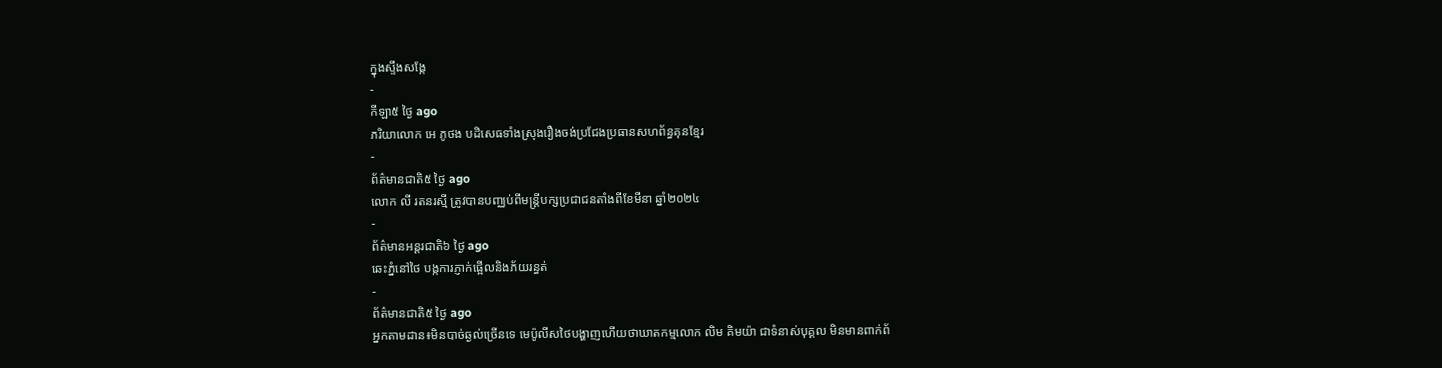ក្នុងស្ទឹងសង្កែ
-
កីឡា៥ ថ្ងៃ ago
ភរិយាលោក អេ ភូថង បដិសេធទាំងស្រុងរឿងចង់ប្រជែងប្រធានសហព័ន្ធគុនខ្មែរ
-
ព័ត៌មានជាតិ៥ ថ្ងៃ ago
លោក លី រតនរស្មី ត្រូវបានបញ្ឈប់ពីមន្ត្រីបក្សប្រជាជនតាំងពីខែមីនា ឆ្នាំ២០២៤
-
ព័ត៌មានអន្ដរជាតិ៦ ថ្ងៃ ago
ឆេះភ្នំនៅថៃ បង្កការភ្ញាក់ផ្អើលនិងភ័យរន្ធត់
-
ព័ត៌មានជាតិ៥ ថ្ងៃ ago
អ្នកតាមដាន៖មិនបាច់ឆ្ងល់ច្រើនទេ មេប៉ូលីសថៃបង្ហាញហើយថាឃាតកម្មលោក លិម គិមយ៉ា ជាទំនាស់បុគ្គល មិនមានពាក់ព័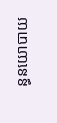ន្ធនយោបាយ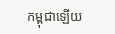កម្ពុជាឡើយ